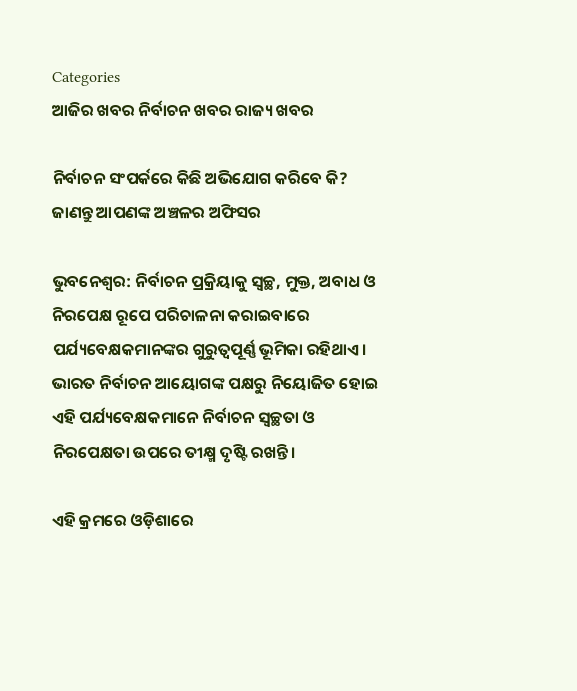Categories
ଆଜିର ଖବର ନିର୍ବାଚନ ଖବର ରାଜ୍ୟ ଖବର

ନିର୍ବାଚନ ସଂପର୍କରେ କିଛି ଅଭିଯୋଗ କରିବେ କି? ଜାଣନ୍ତୁ ଆପଣଙ୍କ ଅଞ୍ଚଳର ଅଫିସର

ଭୁବନେଶ୍ୱର: ନିର୍ବାଚନ ପ୍ରକ୍ରିୟାକୁ ସ୍ୱଚ୍ଛ, ମୁକ୍ତ, ଅବାଧ ଓ ନିରପେକ୍ଷ ରୂପେ ପରିଚାଳନା କରାଇବାରେ ପର୍ଯ୍ୟବେକ୍ଷକମାନଙ୍କର ଗୁରୁତ୍ୱପୂର୍ଣ୍ଣ ଭୂମିକା ରହିଥାଏ। ଭାରତ ନିର୍ବାଚନ ଆୟୋଗଙ୍କ ପକ୍ଷରୁ ନିୟୋଜିତ ହୋଇ ଏହି ପର୍ଯ୍ୟବେକ୍ଷକମାନେ ନିର୍ବାଚନ ସ୍ୱଚ୍ଛତା ଓ ନିରପେକ୍ଷତା ଉପରେ ତୀକ୍ଷ୍ମ ଦୃଷ୍ଟି ରଖନ୍ତି।

ଏହି କ୍ରମରେ ଓଡ଼ିଶାରେ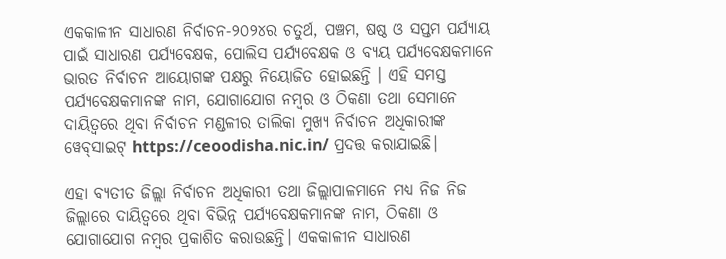ଏକକାଳୀନ ସାଧାରଣ ନିର୍ବାଚନ-୨୦୨୪ର ଚତୁର୍ଥ, ପଞ୍ଚମ, ଷଷ୍ଠ ଓ ସପ୍ତମ ପର୍ଯ୍ୟାୟ ପାଇଁ ସାଧାରଣ ପର୍ଯ୍ୟବେକ୍ଷକ, ପୋଲିସ ପର୍ଯ୍ୟବେକ୍ଷକ ଓ ବ୍ୟୟ ପର୍ଯ୍ୟବେକ୍ଷକମାନେ ଭାରତ ନିର୍ବାଚନ ଆୟୋଗଙ୍କ ପକ୍ଷରୁ ନିୟୋଜିତ ହୋଇଛନ୍ତି । ଏହି ସମସ୍ତ ପର୍ଯ୍ୟବେକ୍ଷକମାନଙ୍କ ନାମ, ଯୋଗାଯୋଗ ନମ୍ବର ଓ ଠିକଣା ତଥା ସେମାନେ ଦାୟିତ୍ୱରେ ଥିବା ନିର୍ବାଚନ ମଣ୍ଡଳୀର ତାଲିକା ମୁଖ୍ୟ ନିର୍ବାଚନ ଅଧିକାରୀଙ୍କ ୱେବ୍‌ସାଇଟ୍‌ https://ceoodisha.nic.in/ ପ୍ରଦତ୍ତ କରାଯାଇଛି।

ଏହା ବ୍ୟତୀତ ଜିଲ୍ଲା ନିର୍ବାଚନ ଅଧିକାରୀ ତଥା ଜିଲ୍ଲାପାଳମାନେ ମଧ୍ୟ ନିଜ ନିଜ ଜିଲ୍ଲାରେ ଦାୟିତ୍ୱରେ ଥିବା ବିଭିନ୍ନ ପର୍ଯ୍ୟବେକ୍ଷକମାନଙ୍କ ନାମ, ଠିକଣା ଓ ଯୋଗାଯୋଗ ନମ୍ବର ପ୍ରକାଶିତ କରାଉଛନ୍ତି। ଏକକାଳୀନ ସାଧାରଣ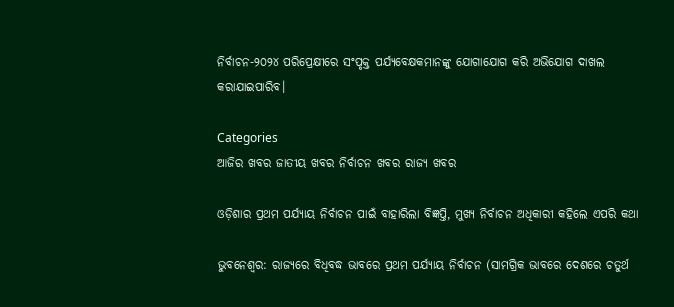ନିର୍ବାଚନ-୨୦୨୪ ପରିପ୍ରେକ୍ଷୀରେ ସଂପୃକ୍ତ ପର୍ଯ୍ୟବେକ୍ଷକମାନଙ୍କୁ ଯୋଗାଯୋଗ କରି ଅଭିଯୋଗ ଦାଖଲ କରାଯାଇପାରିବ।

Categories
ଆଜିର ଖବର ଜାତୀୟ ଖବର ନିର୍ବାଚନ ଖବର ରାଜ୍ୟ ଖବର

ଓଡ଼ିଶାର ପ୍ରଥମ ପର୍ଯ୍ୟାୟ ନିର୍ବାଚନ ପାଇଁ ବାହାରିଲା ବିଜ୍ଞପ୍ତି, ମୁଖ୍ୟ ନିର୍ବାଚନ ଅଧିକାରୀ କହିଲେ ଏପରି କଥା

ଭୁବନେଶ୍ୱର: ରାଜ୍ୟରେ ବିଧିବଦ୍ଧ ଭାବରେ ପ୍ରଥମ ପର୍ଯ୍ୟାୟ ନିର୍ବାଚନ (ସାମଗ୍ରିକ ଭାବରେ ଦେଶରେ ଚତୁର୍ଥ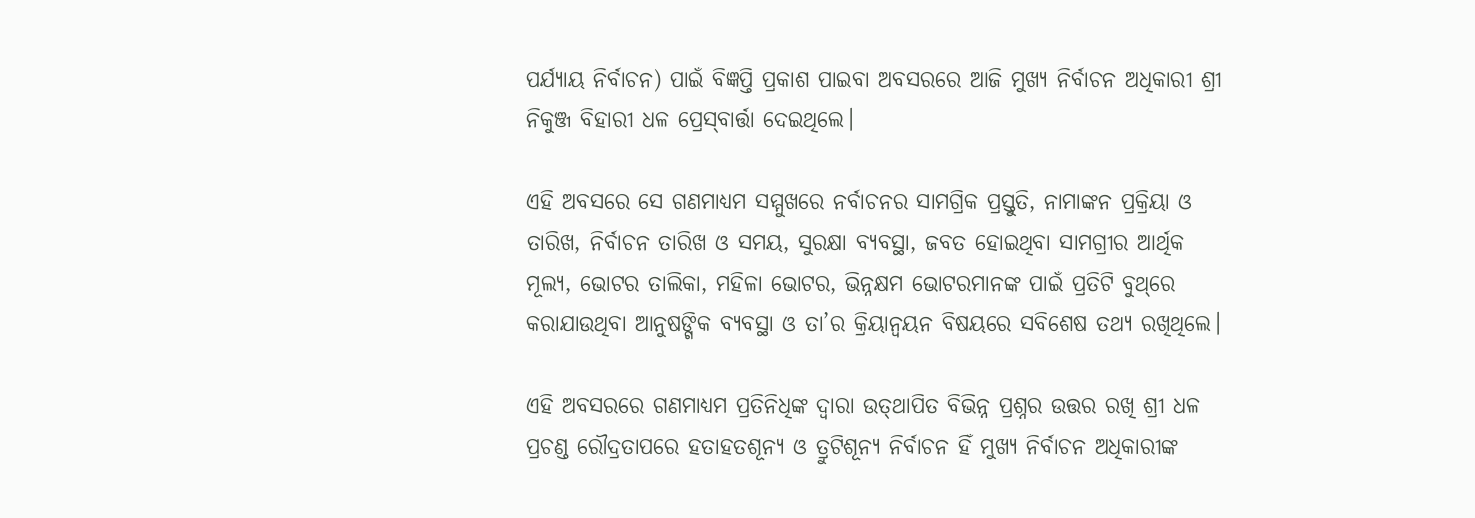ପର୍ଯ୍ୟାୟ ନିର୍ବାଚନ) ପାଇଁ ବିଜ୍ଞପ୍ତି ପ୍ରକାଶ ପାଇବା ଅବସରରେ ଆଜି ମୁଖ୍ୟ ନିର୍ବାଚନ ଅଧିକାରୀ ଶ୍ରୀ ନିକୁଞ୍ଜ ବିହାରୀ ଧଳ ପ୍ରେସ୍‌ବାର୍ତ୍ତା ଦେଇଥିଲେ।

ଏହି ଅବସରେ ସେ ଗଣମାଧ୍ୟମ ସମ୍ମୁଖରେ ନର୍ବାଚନର ସାମଗ୍ରିକ ପ୍ରସ୍ତୁତି, ନାମାଙ୍କନ ପ୍ରକ୍ରିୟା ଓ ତାରିଖ, ନିର୍ବାଚନ ତାରିଖ ଓ ସମୟ, ସୁରକ୍ଷା ବ୍ୟବସ୍ଥା, ଜବତ ହୋଇଥିବା ସାମଗ୍ରୀର ଆର୍ଥିକ ମୂଲ୍ୟ, ଭୋଟର ତାଲିକା, ମହିଳା ଭୋଟର, ଭିନ୍ନକ୍ଷମ ଭୋଟରମାନଙ୍କ ପାଇଁ ପ୍ରତିଟି ବୁଥ୍‌ରେ କରାଯାଉଥିବା ଆନୁଷଙ୍ଗିକ ବ୍ୟବସ୍ଥା ଓ ତା’ର କ୍ରିୟାନ୍ୱୟନ ବିଷୟରେ ସବିଶେଷ ତଥ୍ୟ ରଖିଥିଲେ।

ଏହି ଅବସରରେ ଗଣମାଧ୍ୟମ ପ୍ରତିନିଧିଙ୍କ ଦ୍ୱାରା ଉତ୍‌ଥାପିତ ବିଭିନ୍ନ ପ୍ରଶ୍ନର ଉତ୍ତର ରଖି ଶ୍ରୀ ଧଳ ପ୍ରଚଣ୍ଡ ରୌଦ୍ରତାପରେ ହତାହତଶୂନ୍ୟ ଓ ତ୍ରୁଟିଶୂନ୍ୟ ନିର୍ବାଚନ ହିଁ ମୁଖ୍ୟ ନିର୍ବାଚନ ଅଧିକାରୀଙ୍କ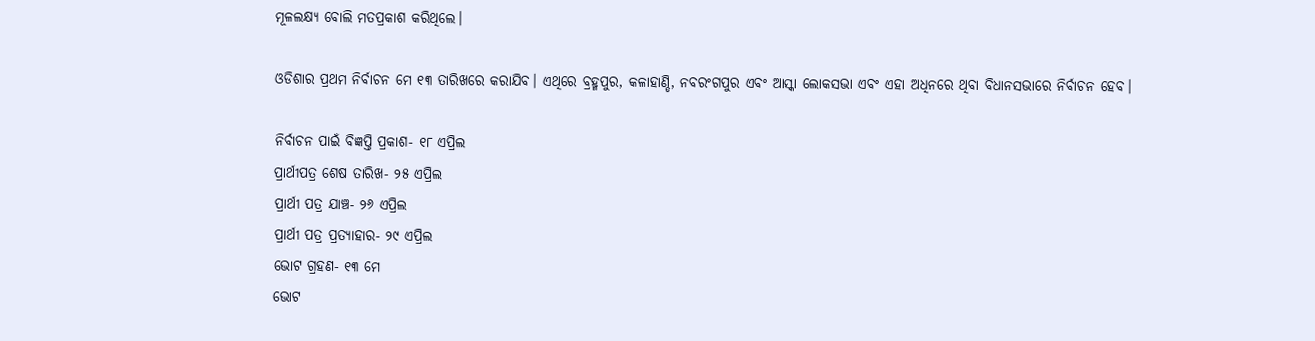ମୂଳଲକ୍ଷ୍ୟ ବୋଲି ମତପ୍ରକାଶ କରିଥିଲେ।

ଓଡିଶାର ପ୍ରଥମ ନିର୍ବାଚନ ମେ ୧୩ ତାରିଖରେ କରାଯିବ। ଏଥିରେ ବ୍ରହ୍ମପୁର, କଳାହାଣ୍ଡି, ନବରଂଗପୁର ଏବଂ ଆସ୍କା ଲୋକସଭା ଏବଂ ଏହା ଅଧିନରେ ଥିବା ବିଧାନସଭାରେ ନିର୍ବାଚନ ହେବ।

ନିର୍ବାଚନ ପାଇଁ ବିଜ୍ଞପ୍ତି ପ୍ରକାଶ- ୧୮ ଏପ୍ରିଲ
ପ୍ରାର୍ଥୀପତ୍ର ଶେଷ ତାରିଖ- ୨୫ ଏପ୍ରିଲ
ପ୍ରାର୍ଥୀ ପତ୍ର ଯାଞ୍ଚ- ୨୬ ଏପ୍ରିଲ
ପ୍ରାର୍ଥୀ ପତ୍ର ପ୍ରତ୍ୟାହାର- ୨୯ ଏପ୍ରିଲ
ଭୋଟ ଗ୍ରହଣ- ୧୩ ମେ
ଭୋଟ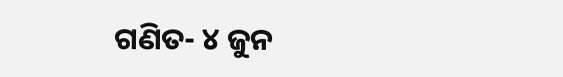ଗଣିତ- ୪ ଜୁନ